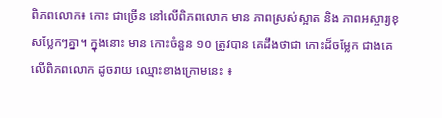ពិភពលោក៖ កោះ ជាច្រើន នៅលើពិភពលោក មាន ភាពស្រស់ស្អាត និង ភាពអស្ចារ្យខុសប្លែកៗគ្នា។ ក្នុងនោះ មាន កោះចំនួន ១០ ត្រូវបាន គេដឹងថាជា កោះដ៏ចម្លែក ជាងគេ លើពិភពលោក ដូចរាយ ឈ្មោះខាងក្រោមនេះ ៖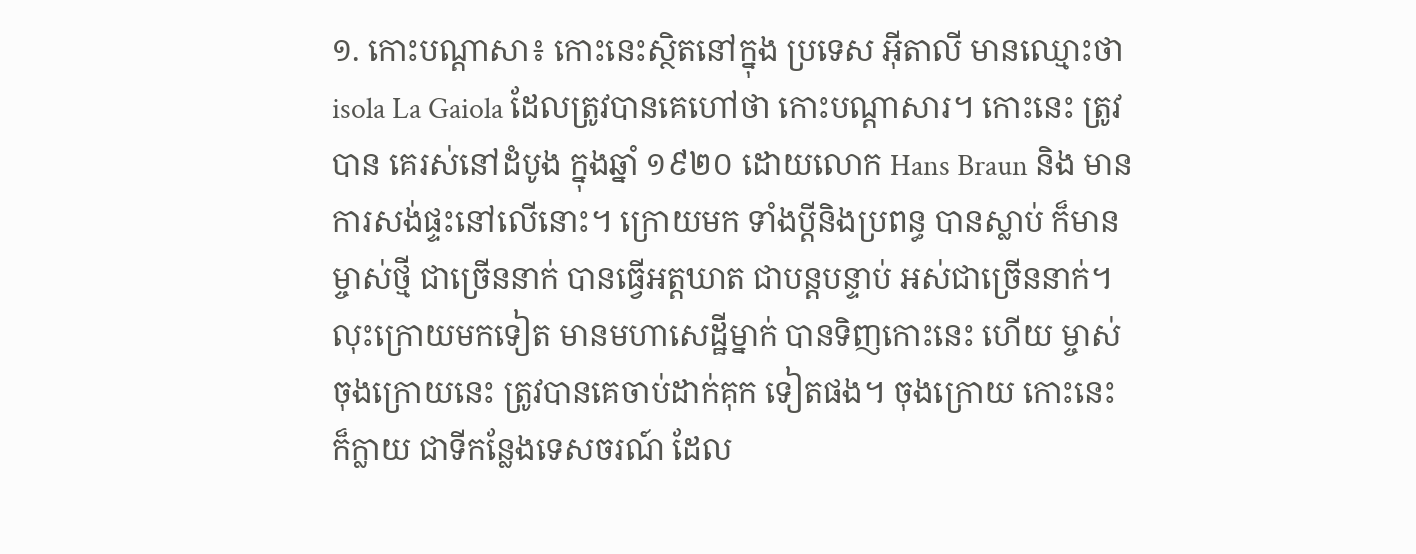១. កោះបណ្តាសា៖ កោះនេះស្ថិតនៅក្នុង ប្រទេស អ៊ីតាលី មានឈ្មោះថា isola La Gaiola ដែលត្រូវបានគេហៅថា កោះបណ្តាសារ។ កោះនេះ ត្រូវបាន គេរស់នៅដំបូង ក្នុងឆ្នាំ ១៩២០ ដោយលោក Hans Braun និង មានការសង់ផ្ទះនៅលើនោះ។ ក្រោយមក ទាំងប្តីនិងប្រពន្ធ បានស្លាប់ ក៏មានម្ចាស់ថ្មី ជាច្រើននាក់ បានធ្វើអត្តឃាត ជាបន្តបន្ទាប់ អស់ជាច្រើននាក់។ លុះក្រោយមកទៀត មានមហាសេដ្ឋីម្នាក់ បានទិញកោះនេះ ហើយ ម្ចាស់ចុងក្រោយនេះ ត្រូវបានគេចាប់ដាក់គុក ទៀតផង។ ចុងក្រោយ កោះនេះ ក៏ក្លាយ ជាទីកន្លែងទេសចរណ៍ ដែល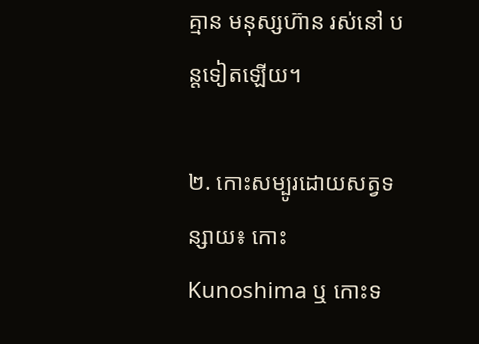គ្មាន មនុស្សហ៊ាន រស់នៅ បន្តទៀតឡើយ។

២. កោះសម្បូរដោយសត្វទន្សាយ៖ កោះ Kunoshima ឬ កោះទ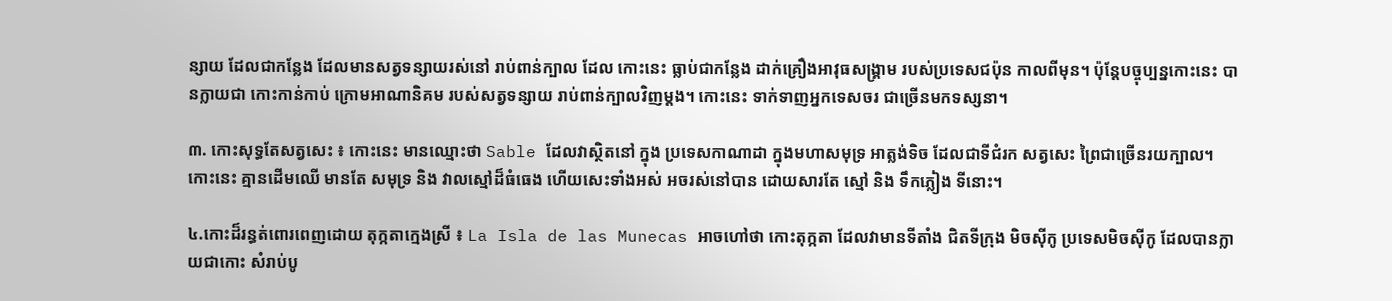ន្សាយ ដែលជាកន្លែង ដែលមានសត្វទន្សាយរស់នៅ រាប់ពាន់ក្បាល ដែល កោះនេះ ធ្លាប់ជាកន្លែង ដាក់គ្រឿងអាវុធសង្គ្រាម របស់ប្រទេសជប៉ុន កាលពីមុន។ ប៉ុន្តែបច្ចុប្បន្នកោះនេះ បានក្លាយជា កោះកាន់កាប់ ក្រោមអាណានិគម របស់សត្វទន្សាយ រាប់ពាន់ក្បាលវិញម្តង។ កោះនេះ ទាក់ទាញអ្នកទេសចរ ជាច្រើនមកទស្សនា។

៣. កោះសុទ្ធតែសត្វសេះ ៖ កោះនេះ មានឈ្មោះថា Sable ដែលវាស្ថិតនៅ ក្នុង ប្រទេសកាណាដា ក្នុងមហាសមុទ្រ អាត្លង់ទិច ដែលជាទីជំរក សត្វសេះ ព្រៃជាច្រើនរយក្បាល។ កោះនេះ គ្មានដើមឈើ មានតែ សមុទ្រ និង វាលស្មៅដ៏ធំធេង ហើយសេះទាំងអស់ អចរស់នៅបាន ដោយសារតែ ស្មៅ និង ទឹកភ្លៀង ទីនោះ។

៤.កោះដ៏រន្ធត់ពោរពេញដោយ តុក្កតាក្មេងស្រី ៖ La Isla de las Munecas អាចហៅថា កោះតុក្កតា ដែលវាមានទីតាំង ជិតទីក្រុង មិចស៊ីកូ ប្រទេសមិចស៊ីកូ ដែលបានក្លាយជាកោះ សំរាប់បូ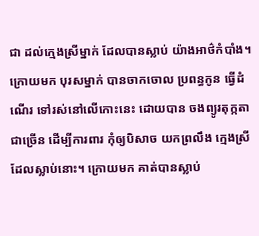ជា ដល់ក្មេងស្រីម្នាក់ ដែលបានស្លាប់ យ៉ាងអាថ៌កំបាំង។ ក្រោយមក បុរសម្នាក់ បានចាកចោល ប្រពន្ធកូន ធ្វើដំណើរ ទៅរស់នៅលើកោះនេះ ដោយបាន ចងព្យូរតុក្កតាជាច្រើន ដើម្បីការពារ កុំឲ្យបិសាច យកព្រលឹង ក្មេងស្រី ដែលស្លាប់នោះ។ ក្រោយមក គាត់បានស្លាប់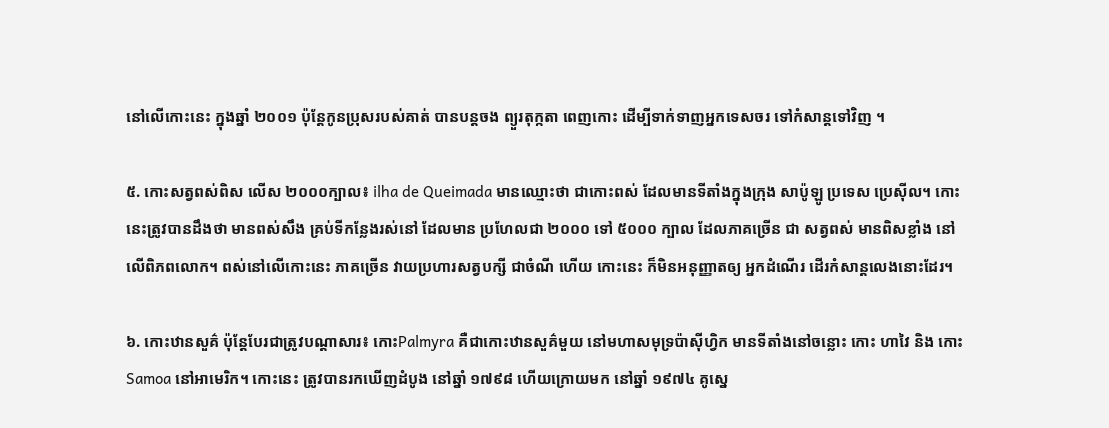នៅលើកោះនេះ ក្នុងឆ្នាំ ២០០១ ប៉ុន្តែកូនប្រុសរបស់គាត់ បានបន្តចង ព្យួរតុក្កតា ពេញកោះ ដើម្បីទាក់ទាញអ្នកទេសចរ ទៅកំសាន្តទៅវិញ ។

៥. កោះសត្វពស់ពិស លើស ២០០០ក្បាល៖ ilha de Queimada មានឈ្មោះថា ជាកោះពស់ ដែលមានទីតាំងក្នុងក្រុង សាប៉ូឡូ ប្រទេស ប្រេស៊ីល។ កោះនេះត្រូវបានដឹងថា មានពស់សឹង គ្រប់ទីកន្លែងរស់នៅ ដែលមាន ប្រហែលជា ២០០០ ទៅ ៥០០០ ក្បាល ដែលភាគច្រើន ជា សត្វពស់ មានពិសខ្លាំង នៅលើពិភពលោក។ ពស់នៅលើកោះនេះ ភាគច្រើន វាយប្រហារសត្វបក្សី ជាចំណី ហើយ កោះនេះ ក៏មិនអនុញ្ញាតឲ្យ អ្នកដំណើរ ដើរកំសាន្តលេងនោះដែរ។

៦. កោះឋានសួគ៌ ប៉ុន្តែបែរជាត្រូវបណ្តាសារ៖ កោះPalmyra គឺជាកោះឋានសួគ៌មួយ នៅមហាសមុទ្រប៉ាស៊ីហ្វិក មានទីតាំងនៅចន្លោះ កោះ ហាវៃ និង កោះ Samoa នៅអាមេរិក។ កោះនេះ ត្រូវបានរកឃើញដំបូង នៅឆ្នាំ ១៧៩៨ ហើយក្រោយមក នៅឆ្នាំ ១៩៧៤ គូស្នេ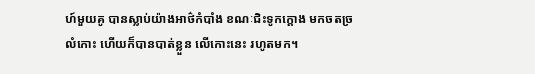ហ៍មួយគូ បានស្លាប់យ៉ាងអាថ៌កំបាំង ខណៈជិះទូកក្តោង មកចតច្រលំកោះ ហើយក៏បានបាត់ខ្លួន លើកោះនេះ រហូតមក។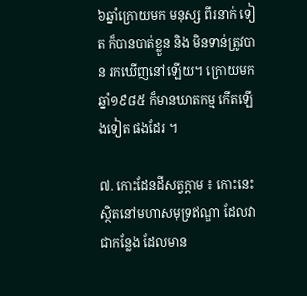៦ឆ្នាំក្រោយមក មនុស្ស ពីរនាក់ ទៀត ក៏បានបាត់ខ្លួន និង មិនទាន់ត្រូវបាន រកឃើញនៅឡើយ។ ក្រោយមក ឆ្នាំ១៩៨៥ ក៏មានឃាតកម្ម កើតឡើងទៀត ផងដែរ ។

៧. កោះដែនដីសត្វក្តាម ៖ កោះនេះ ស្ថិតនៅមហាសមុទ្រឥណ្ឌា ដែលវាជាកន្លែង ដែលមាន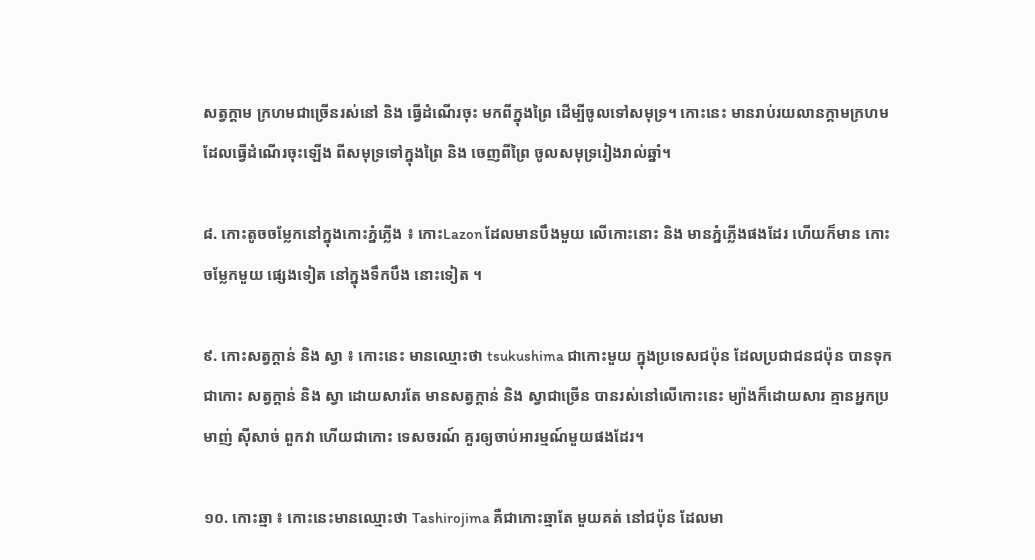សត្វក្តាម ក្រហមជាច្រើនរស់នៅ និង ធ្វើដំណើរចុះ មកពីក្នុងព្រៃ ដើម្បីចូលទៅសមុទ្រ។ កោះនេះ មានរាប់រយលានក្តាមក្រហម ដែលធ្វើដំណើរចុះឡើង ពីសមុទ្រទៅក្នុងព្រៃ និង ចេញពីព្រៃ ចូលសមុទ្ររៀងរាល់ឆ្នាំ។

៨. កោះតូចចម្លែកនៅក្នុងកោះភ្នំភ្លើង ៖ កោះLazon ដែលមានបឹងមួយ លើកោះនោះ និង មានភ្នំភ្លើងផងដែរ ហើយក៏មាន កោះចម្លែកមួយ ផ្សេងទៀត នៅក្នុងទឹកបឹង នោះទៀត ។

៩. កោះសត្វក្តាន់ និង ស្វា ៖ កោះនេះ មានឈ្មោះថា tsukushima ជាកោះមួយ ក្នុងប្រទេសជប៉ុន ដែលប្រជាជនជប៉ុន បានទុកជាកោះ សត្វក្តាន់ និង ស្វា ដោយសារតែ មានសត្វក្តាន់ និង ស្វាជាច្រើន បានរស់នៅលើកោះនេះ ម្យ៉ាងក៏ដោយសារ គ្មានអ្នកប្រមាញ់ ស៊ីសាច់ ពួកវា ហើយជាកោះ ទេសចរណ៍ គួរឲ្យចាប់អារម្មណ៍មួយផងដែរ។

១០. កោះឆ្មា ៖ កោះនេះមានឈ្មោះថា Tashirojima គឺជាកោះឆ្មាតែ មួយគត់ នៅជប៉ុន ដែលមា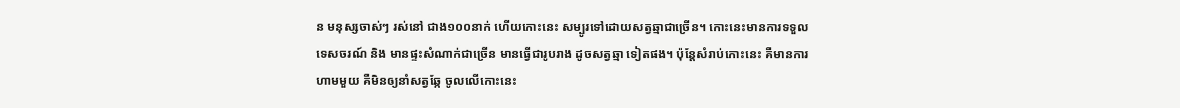ន មនុស្សចាស់ៗ រស់នៅ ជាង១០០នាក់ ហើយកោះនេះ សម្បូរទៅដោយសត្វឆ្មាជាច្រើន។ កោះនេះមានការទទួលទេសចរណ៍ និង មានផ្ទះសំណាក់ជាច្រើន មានធ្វើជារូបរាង ដូចសត្វឆ្មា ទៀតផង។ ប៉ុន្តែសំរាប់កោះនេះ គឺមានការហាមមួយ គឺមិនឲ្យនាំសត្វឆ្កែ ចូលលើកោះនេះ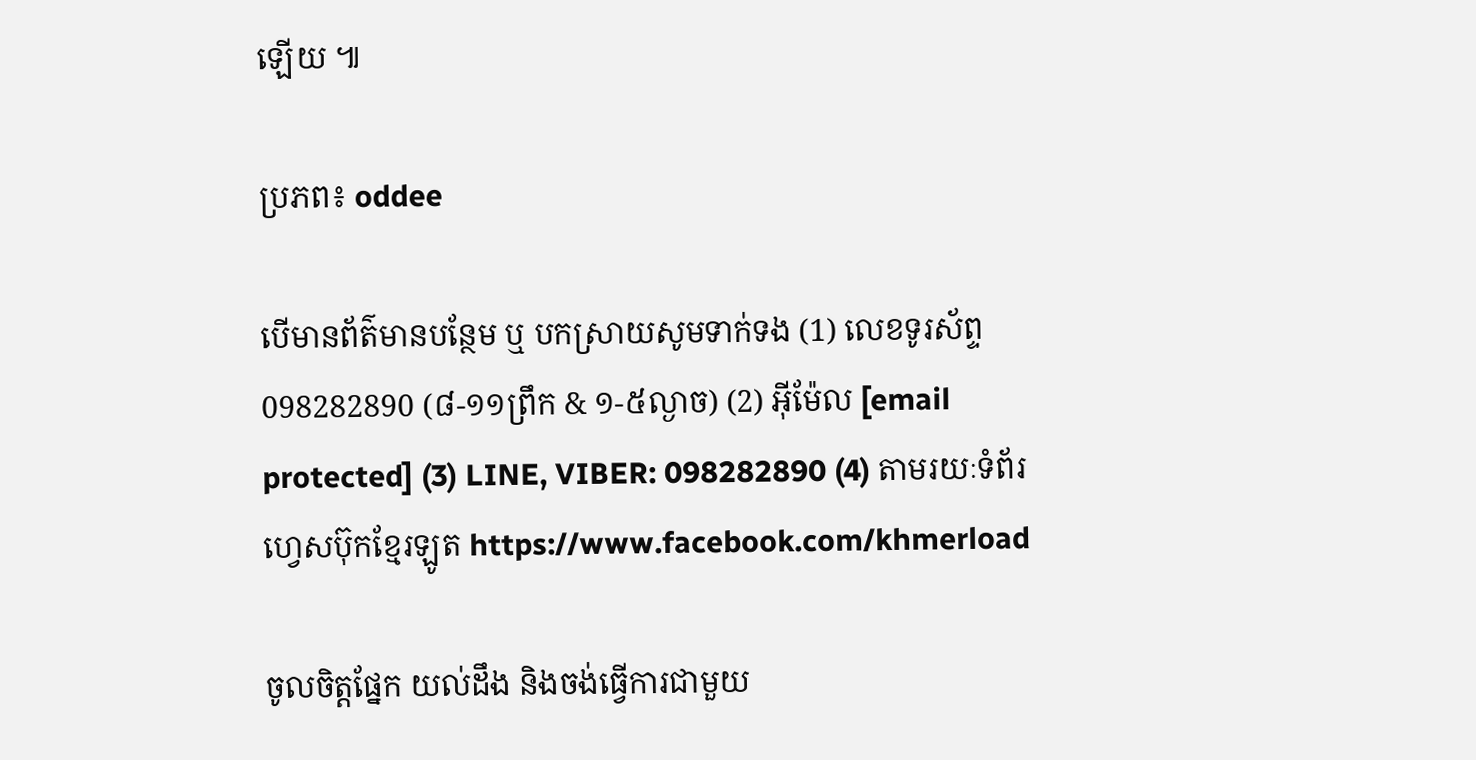ឡើយ ៕

ប្រភព៖ oddee

បើមានព័ត៌មានបន្ថែម ឬ បកស្រាយសូមទាក់ទង (1) លេខទូរស័ព្ទ 098282890 (៨-១១ព្រឹក & ១-៥ល្ងាច) (2) អ៊ីម៉ែល [email protected] (3) LINE, VIBER: 098282890 (4) តាមរយៈទំព័រហ្វេសប៊ុកខ្មែរឡូត https://www.facebook.com/khmerload

ចូលចិត្តផ្នែក យល់ដឹង និងចង់ធ្វើការជាមួយ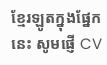ខ្មែរឡូតក្នុងផ្នែកនេះ សូមផ្ញើ CV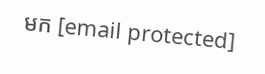មក [email protected]